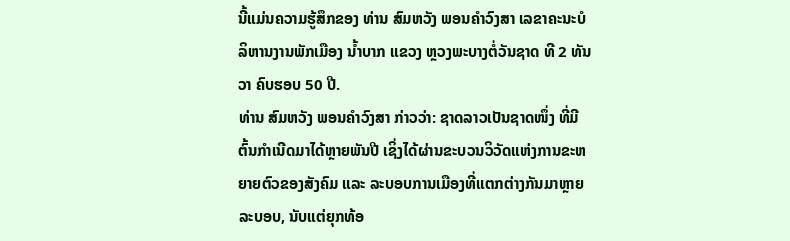ນີ້ແມ່ນຄວາມຮູ້ສຶກຂອງ ທ່ານ ສົມຫວັງ ພອນຄໍາວົງສາ ເລຂາຄະນະບໍລິຫານງານພັກເມືອງ ນໍ້າບາກ ແຂວງ ຫຼວງພະບາງຕໍ່ວັນຊາດ ທີ 2 ທັນວາ ຄົບຮອບ 50 ປີ.
ທ່ານ ສົມຫວັງ ພອນຄໍາວົງສາ ກ່າວວ່າ: ຊາດລາວເປັນຊາດໜຶ່ງ ທີ່ມີຕົ້ນກໍາເນີດມາໄດ້ຫຼາຍພັນປີ ເຊິ່ງໄດ້ຜ່ານຂະບວນວິວັດແຫ່ງການຂະຫຍາຍຕົວຂອງສັງຄົມ ແລະ ລະບອບການເມືອງທີ່ແຕກຕ່າງກັນມາຫຼາຍລະບອບ, ນັບແຕ່ຍຸກທ້ອ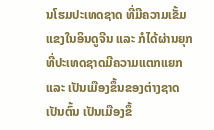ນໂຮມປະເທດຊາດ ທີ່ມີຄວາມເຂັ້ມແຂງໃນອິນດູຈີນ ແລະ ກໍໄດ້ຜ່ານຍຸກທີ່ປະເທດຊາດມີຄວາມແຕກແຍກ ແລະ ເປັນເມືອງຂຶ້ນຂອງຕ່າງຊາດເປັນຕົ້ນ ເປັນເມືອງຂຶ້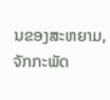ນຂອງສະຫຍາມ, ຈັກກະພັດ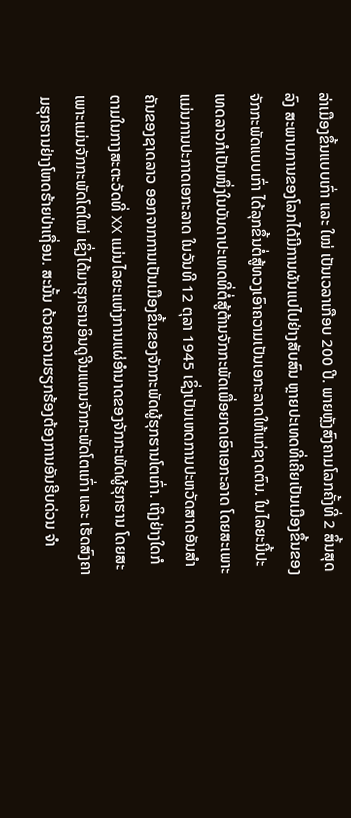ລ່າເມືອງຂຶ້ນແບບເກົ່າ ແລະ ໃໝ່ ເປັນເວລາເກືອບ 200 ປີ. ພາຍຫຼັງສົງຄາມໂລກຄັ້ງທີ່ 2 ສິ້ນສຸດລົງ ສະພາບການຂອງໂລກໄດ້ມີການຜັນແປໄປຢ່າງສັບສົນ ຫຼາຍປະເທດທີ່ເຄີຍເປັນເມືອງຂຶ້ນຂອງຈັກກະພັດແບບເກົ່າ ໄດ້ລຸກຂຶ້ນຕໍ່ສູ້ທວງເອົາຄວາມເປັນເອກະລາດໃຫ້ແກ່ຊາດຕົນ. ໃນໄລຍະນີ້ປະເທດລາວກໍເປັນໜຶ່ງໃນບັນດາປະເທດທີ່ຕໍ່ສູ້ຕ້ານຈັກກະພັດເພື່ອຍາດເອົາເອກະລາດ ໂດຍສະເພາະແມ່ນການປະກາດເອກະລາດ ໃນວັນທີ 12 ຕຸລາ 1945 ເຊິ່ງເປັນເຫດການປະຫວັດສາດອັນສຳຄັນຂອງຊາດລາວ ອອກຈາກການເປັນເມືອງຂຶ້ນຂອງຈັກກະພັດຜູ້ຮຸກຮານໂຕເກົ່າ. ເຖິງຢ່າງໃດກໍຕາມໃນກາງສະຕະວັດທີ່ XX ແມ່ນໄລຍະແຫ່ງການແຜ່ອໍານາດຂອງຈັກກະພັດຜູ້ຮຸກຮານ ໂດຍສະເພາະແມ່ນຈັກກະພັດໂຕໃໝ່ ເຊິ່ງໄດ້ມາຮຸກຮານອິນດູຈີນແທນຈັກກະພັດໂຕເເກົ່າ ແລະ ເຮັດສົງຄາມຮຸກຮານຢ່າງໂຫດຮ້າຍປ່າເຖື່ອນ. ສະນັ້ນ ດ້ວຍຄວາມຮຽກຮ້ອງຕ້ອງການອັນຮີບດ່ວນ ຈຳ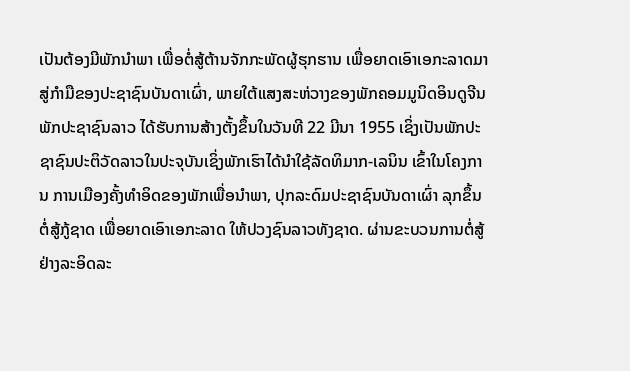ເປັນຕ້ອງມີພັກນຳພາ ເພື່ອຕໍ່ສູ້ຕ້ານຈັກກະພັດຜູ້ຮຸກຮານ ເພື່ອຍາດເອົາເອກະລາດມາສູ່ກຳມືຂອງປະຊາຊົນບັນດາເຜົ່າ, ພາຍໃຕ້ແສງສະຫ່ວາງຂອງພັກຄອມມູນິດອິນດູຈີນ ພັກປະຊາຊົນລາວ ໄດ້ຮັບການສ້າງຕັ້ງຂຶ້ນໃນວັນທີ 22 ມີນາ 1955 ເຊິ່ງເປັນພັກປະຊາຊົນປະຕິວັດລາວໃນປະຈຸບັນເຊິ່ງພັກເຮົາໄດ້ນໍາໃຊ້ລັດທິມາກ-ເລນິນ ເຂົ້າໃນໂຄງການ ການເມືອງຄັ້ງທຳອິດຂອງພັກເພື່ອນຳພາ, ປຸກລະດົມປະຊາຊົນບັນດາເຜົ່າ ລຸກຂຶ້ນຕໍ່ສູ້ກູ້ຊາດ ເພື່ອຍາດເອົາເອກະລາດ ໃຫ້ປວງຊົນລາວທັງຊາດ. ຜ່ານຂະບວນການຕໍ່ສູ້ຢ່າງລະອິດລະ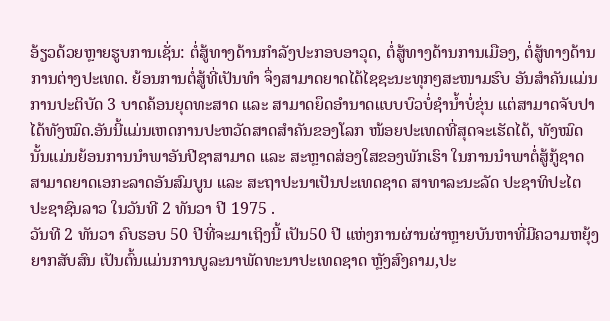ອ້ຽວດ້ວຍຫຼາຍຮູບການເຊັ່ນ: ຕໍ່ສູ້ທາງດ້ານກຳລັງປະກອບອາວຸດ, ຕໍ່ສູ້ທາງດ້ານການເມືອງ, ຕໍ່ສູ້ທາງດ້ານການຕ່າງປະເທດ. ຍ້ອນການຕໍ່ສູ້ທີ່ເປັນທຳ ຈຶ່ງສາມາດຍາດໄດ້ໄຊຊະນະທຸກໆສະໜາມຮົບ ອັນສຳຄັນແມ່ນການປະຕິບັດ 3 ບາດຄ້ອນຍຸດທະສາດ ແລະ ສາມາດຍຶດອຳນາດແບບບົວບໍ່ຊຳນໍ້າບໍ່ຂຸ່ນ ແຕ່ສາມາດຈັບປາໄດ້ທັງໝົດ.ອັນນີ້ແມ່ນເຫດການປະຫວັດສາດສໍາຄັນຂອງໂລກ ໜ້ອຍປະເທດທີ່ສຸດຈະເຮັດໄດ້, ທັງໝົດນັ້ນແມ່ນຍ້ອນການນຳພາອັນປີຊາສາມາດ ແລະ ສະຫຼາດສ່ອງໃສຂອງພັກເຮົາ ໃນການນຳພາຕໍ່ສູ້ກູ້ຊາດສາມາດຍາດເອກະລາດອັນສົມບູນ ແລະ ສະຖາປະນາເປັນປະເທດຊາດ ສາທາລະນະລັດ ປະຊາທິປະໄຕ ປະຊາຊົນລາວ ໃນວັນທີ 2 ທັນວາ ປີ 1975 .
ວັນທີ 2 ທັນວາ ຄົບຮອບ 50 ປີທີ່ຈະມາເຖິງນີ້ ເປັນ50 ປີ ແຫ່ງການຜ່ານຜ່າຫຼາຍບັນຫາທີ່ມີຄວາມຫຍຸ້ງຍາກສັບສົນ ເປັນຕົ້ນແມ່ນການບູລະນາພັດທະນາປະເທດຊາດ ຫຼັງສົງຄາມ,ປະ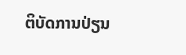ຕິບັດການປ່ຽນ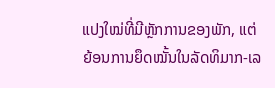ແປງໃໝ່ທີ່ມີຫຼັກການຂອງພັກ, ແຕ່ຍ້ອນການຍຶດໝັ້ນໃນລັດທິມາກ-ເລ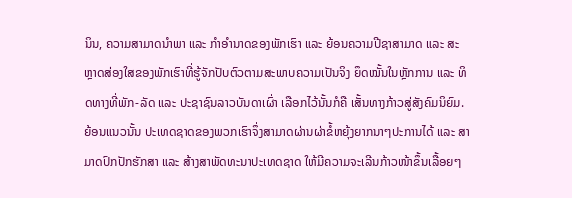ນິນ, ຄວາມສາມາດນໍາພາ ແລະ ກຳອຳນາດຂອງພັກເຮົາ ແລະ ຍ້ອນຄວາມປີຊາສາມາດ ແລະ ສະຫຼາດສ່ອງໃສຂອງພັກເຮົາທີ່ຮູ້ຈັກປັບຕົວຕາມສະພາບຄວາມເປັນຈິງ ຍຶດໝັ້ນໃນຫຼັກການ ແລະ ທິດທາງທີ່ພັກ-ລັດ ແລະ ປະຊາຊົນລາວບັນດາເຜົ່າ ເລືອກໄວ້ນັ້ນກໍຄື ເສັ້ນທາງກ້າວສູ່ສັງຄົມນິຍົມ. ຍ້ອນແນວນັ້ນ ປະເທດຊາດຂອງພວກເຮົາຈຶ່ງສາມາດຜ່ານຜ່າຂໍ້ຫຍຸ້ງຍາກນາໆປະການໄດ້ ແລະ ສາມາດປົກປັກຮັກສາ ແລະ ສ້າງສາພັດທະນາປະເທດຊາດ ໃຫ້ມີຄວາມຈະເລີນກ້າວໜ້າຂຶ້ນເລື້ອຍໆ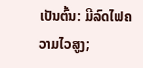ເປັນຕົ້ນ: ມີລົດໄຟຄວາມໄວສູງ;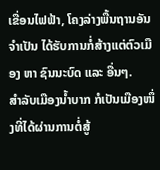ເຂື່ອນໄຟຟ້າ, ໂຄງລ່າງພື້ນຖານອັນຈຳເປັນ ໄດ້ຮັບການກໍ່ສ້າງແຕ່ຕົວເມືອງ ຫາ ຊົນນະບົດ ແລະ ອື່ນໆ.
ສຳລັບເມືອງນໍ້າບາກ ກໍເປັນເມືອງໜຶ່ງທີ່ໄດ້ຜ່ານການຕໍ່ສູ້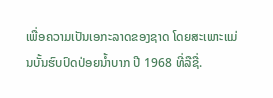ເພື່ອຄວາມເປັນເອກະລາດຂອງຊາດ ໂດຍສະເພາະແມ່ນບັ້ນຮົບປົດປ່ອຍນໍ້າບາກ ປີ 1968 ທີ່ລືຊື່.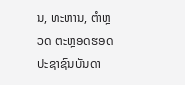ນ, ທະຫານ, ຕຳຫຼວດ ຕະຫຼອດຮອດປະຊາຊົນບັນດາ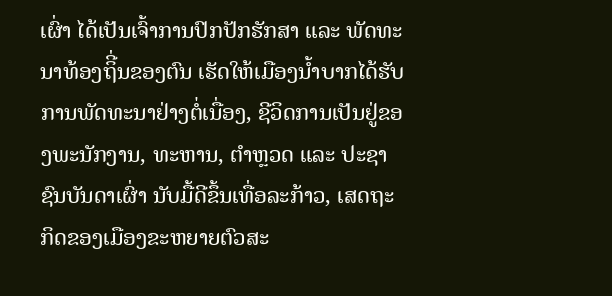ເຜົ່າ ໄດ້ເປັນເຈົ້າການປົກປັກຮັກສາ ແລະ ພັດທະນາທ້ອງຖິີ່ນຂອງຕົນ ເຮັດໃຫ້ເມືອງນໍ້າບາກໄດ້ຮັບການພັດທະນາຢ່າງຕໍ່ເນື່ອງ, ຊີວິດການເປັນຢູ່ຂອງພະນັກງານ, ທະຫານ, ຕຳຫຼວດ ແລະ ປະຊາຊົນບັນດາເຜົ່າ ນັບມື້ດີຂຶ້ນເທື່ອລະກ້າວ, ເສດຖະກິດຂອງເມືອງຂະຫຍາຍຕົວສະ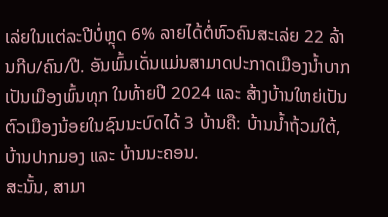ເລ່ຍໃນແຕ່ລະປີບໍ່ຫຼຸດ 6% ລາຍໄດ້ຕໍ່ຫົວຄົນສະເລ່ຍ 22 ລ້ານກີບ/ຄົນ/ປີ. ອັນພົ້ນເດັ່ນແມ່ນສາມາດປະກາດເມືອງນ້ຳບາກເປັນເມືອງພົ້ນທຸກ ໃນທ້າຍປີ 2024 ແລະ ສ້າງບ້ານໃຫຍ່ເປັນຕົວເມືອງນ້ອຍໃນຊົນນະບົດໄດ້ 3 ບ້ານຄື: ບ້ານນໍ້າຖ້ວມໃຕ້, ບ້ານປາກມອງ ແລະ ບ້ານນະຄອນ.
ສະນັ້ນ, ສາມາ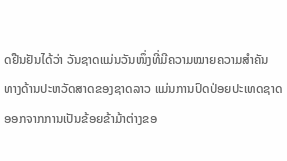ດຢືນຢັນໄດ້ວ່າ ວັນຊາດແມ່ນວັນໜຶ່ງທີ່ມີຄວາມໝາຍຄວາມສຳຄັນ ທາງດ້ານປະຫວັດສາດຂອງຊາດລາວ ແມ່ນການປົດປ່ອຍປະເທດຊາດອອກຈາກການເປັນຂ້ອຍຂ້າມ້າຕ່າງຂອ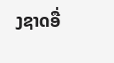ງຊາດອື່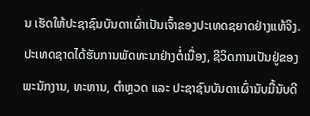ນ ເຮັດໃຫ້ປະຊາຊົນບັນດາເຜົ່າເປັນເຈົ້າຂອງປະເທດຊຍາດຢ່າງແທ້ຈິງ. ປະເທດຊາດໄດ້ຮັບການພັດທະນາຢ່າງຕໍ່ເນື່ອງ, ຊີວິດການເປັນຢູ່ຂອງພະນັກງານ, ທະຫານ, ຕຳຫຼວດ ແລະ ປະຊາຊົນບັນດາເຜົ່ານັບມື້ນັບດີ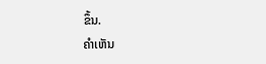ຂຶ້ນ.
ຄໍາເຫັນ